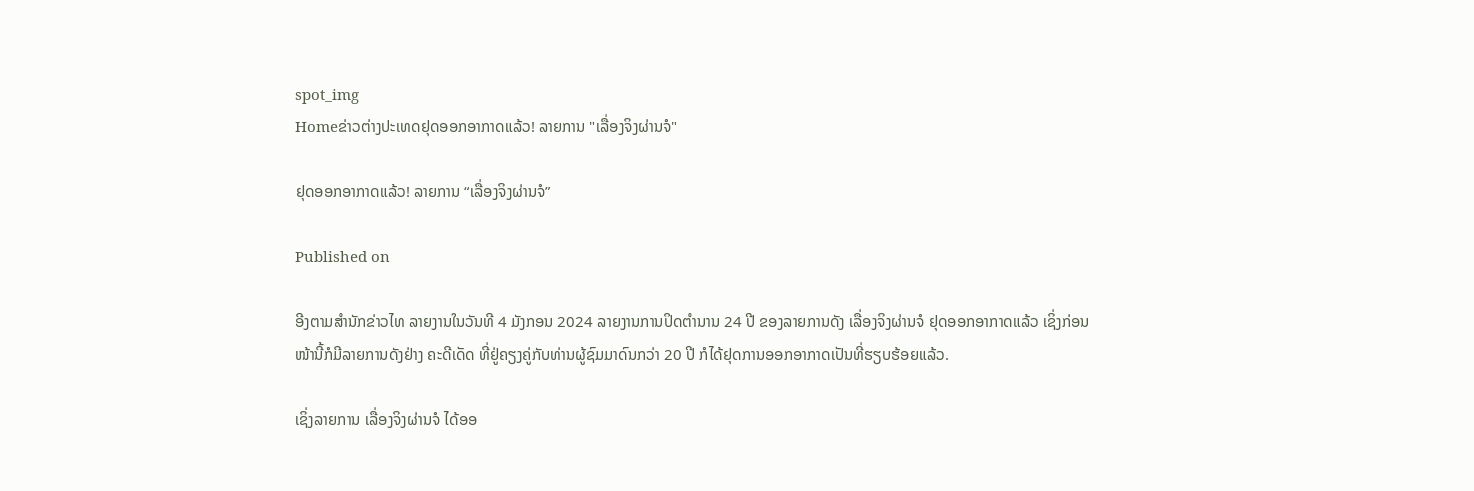spot_img
Homeຂ່າວຕ່າງປະເທດຢຸດອອກອາກາດແລ້ວ! ລາຍການ "ເລື່ອງຈິງຜ່ານຈໍ"

ຢຸດອອກອາກາດແລ້ວ! ລາຍການ “ເລື່ອງຈິງຜ່ານຈໍ”

Published on

ອີງຕາມສຳນັກຂ່າວໄທ ລາຍງານໃນວັນທີ 4 ມັງກອນ 2024 ລາຍງານການປິດຕຳນານ 24 ປີ ຂອງລາຍການດັງ ເລື່ອງຈິງຜ່ານຈໍ ຢຸດອອກອາກາດແລ້ວ ເຊິ່ງກ່ອນໜ້ານີ້ກໍມີລາຍການດັງຢ່າງ ຄະດີເດັດ ທີ່ຢູ່ຄຽງຄູ່ກັບທ່ານຜູ້ຊົມມາດົນກວ່າ 20 ປີ ກໍໄດ້ຢຸດການອອກອາກາດເປັນທີ່ຮຽບຮ້ອຍແລ້ວ.

ເຊິ່ງລາຍການ ເລື່ອງຈິງຜ່ານຈໍ ໄດ້ອອ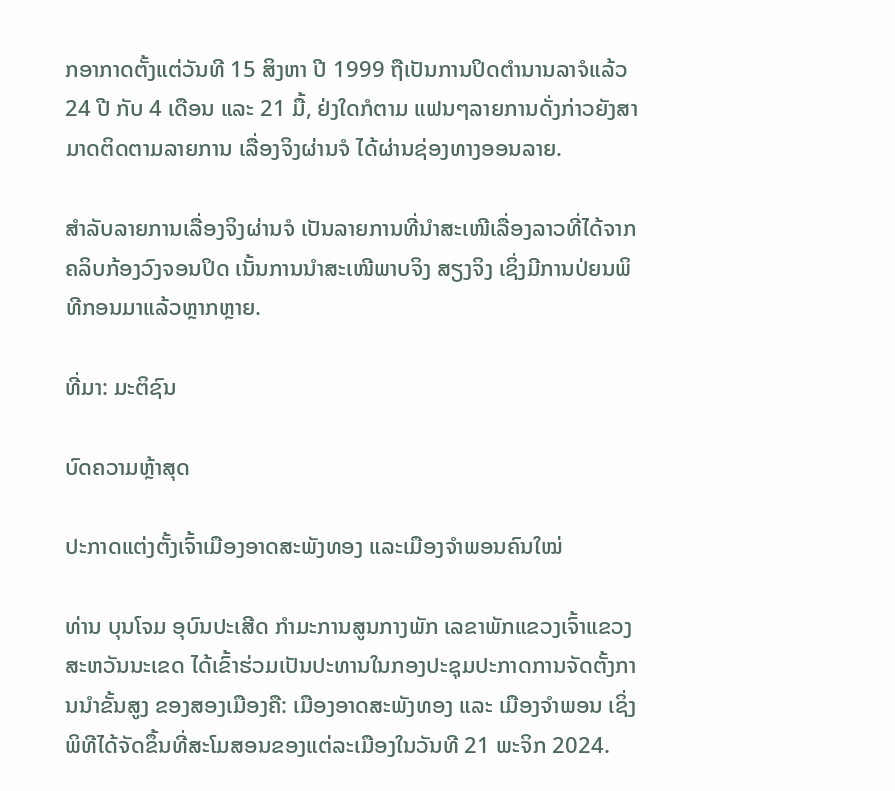ກອາກາດຕັ້ງແຕ່ວັນທີ 15 ສິງຫາ ປີ 1999 ຖືເປັນການປິດຕຳນານລາຈໍແລ້ວ 24 ປີ ກັບ 4 ເດືອນ ແລະ 21 ມື້, ຢ່ງໃດກໍຕາມ ແຟນໆລາຍການດັ່ງກ່າວຍັງສາມາດຕິດຕາມລາຍການ ເລື່ອງຈິງຜ່ານຈໍ ໄດ້ຜ່ານຊ່ອງທາງອອນລາຍ.

ສຳລັບລາຍການເລື່ອງຈິງຜ່ານຈໍ ເປັນລາຍການທີ່ນຳສະເໜີເລື່ອງລາວທີ່ໄດ້ຈາກຄລິບກ້ອງວົງຈອນປິດ ເນັ້ນການນຳສະເໜີພາບຈິງ ສຽງຈິງ ເຊິ່ງມີການປ່ຍນພິທີກອນມາແລ້ວຫຼາກຫຼາຍ.

ທີ່ມາ: ມະຕິຊົນ

ບົດຄວາມຫຼ້າສຸດ

ປະກາດແຕ່ງຕັ້ງເຈົ້າເມືອງອາດສະພັງທອງ ແລະເມືອງຈຳພອນຄົນໃໝ່

ທ່ານ ບຸນໂຈມ ອຸບົນປະເສີດ ກຳມະການສູນກາງພັກ ເລຂາພັກແຂວງເຈົ້າແຂວງສະຫວັນນະເຂດ ໄດ້ເຂົ້າຮ່ວມເປັນປະທານໃນກອງປະຊຸມປະກາດການຈັດຕັ້ງການນຳຂັ້ນສູງ ຂອງສອງເມືອງຄື: ເມືອງອາດສະພັງທອງ ແລະ ເມືອງຈຳພອນ ເຊິ່ງພິທີໄດ້ຈັດຂຶ້ນທີ່ສະໂມສອນຂອງແຕ່ລະເມືອງໃນວັນທີ 21 ພະຈິກ 2024.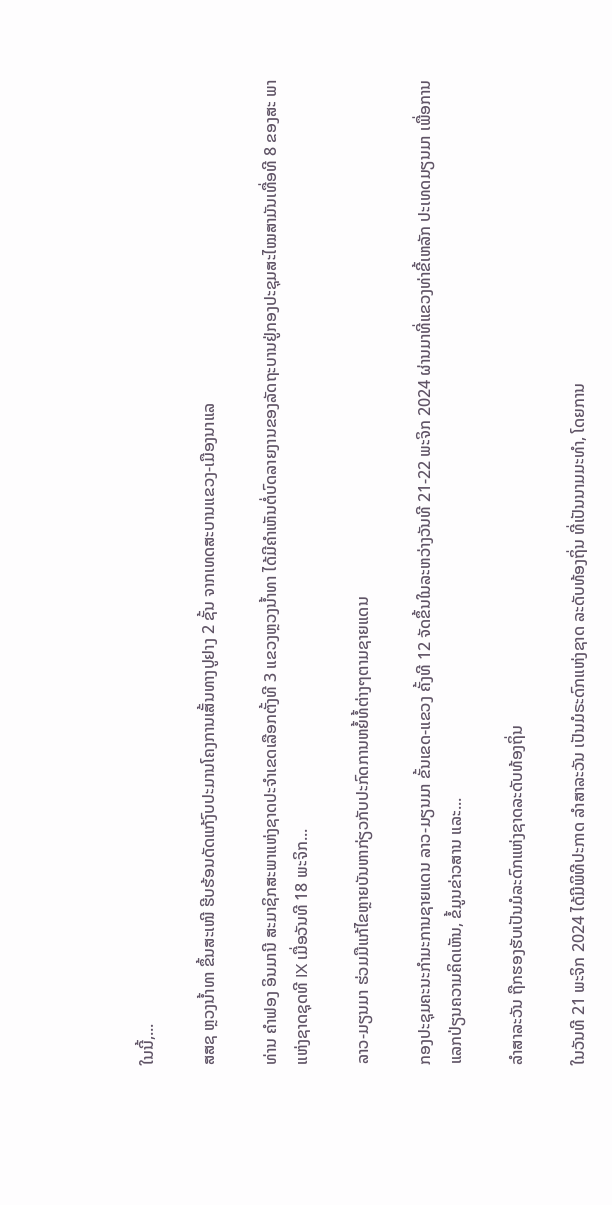ໃນນີ້,...

ສສຊ ຫຼວງນໍ້າທາ ຂຶ້ນສະເໜີ ຮີບຮ້ອນດັດແກ້ງົບປະມານໂຄງການເສັ້ນທາງປູຢາງ 2 ຊັ້ນ ຈາກເທດສະບານແຂວງ-ເມືອງນາແລ

ທ່ານ ຄຳຟອງ ອິນມານີ ສະມາຊິກສະພາແຫ່ງຊາດປະຈຳເຂດເລືອກຕັ້ງທີ 3 ແຂວງຫຼວງນ້ຳທາ ໄດ້ມີຄຳເຫັນຕໍ່ບົດລາຍງານຂອງລັດຖະບານຢູ່ກອງປະຊຸມສະໄໝສາມັນເທື່ອທີ 8 ຂອງສະ ພາແຫ່ງຊາດຊຸດທີ IX ເມື່ອວັນທີ 18 ພະຈິກ...

ລາວ-ມຽນມາ ຮ່ວມມືແກ້ໄຂຫຼາຍບັນຫາກ່ຽວກັບປະກົດການຫຍໍ້ທໍ້ຕ່າງໆຕາມຊາຍແດນ

ກອງປະຊຸມຄະນະກຳມະການຊາຍແດນ ລາວ-ມຽນມາ ຂັ້ນເຂດ-ແຂວງ ຄັ້ງທີ 12 ຈັດຂຶ້ນໃນລະຫວ່າງວັນທີ 21-22 ພະຈິກ 2024 ຜ່ານມາທີ່ແຂວງທ່າຂີ້ເຫລັກ ປະເທດມຽນມາ ເພື່ອການແລກປ່ຽນຄວາມຄິດເຫັນ, ຂໍ້ມູນຂ່າວສານ ແລະ...

ລຳສາລະວັນ ຖືກຮອງຮັບເປັນມໍລະດົກແຫ່ງຊາດລະດັບທ້ອງຖິ່ນ

ໃນວັນທີ 21 ພະຈິກ 2024 ໄດ້ມີພິທີປະກາດ ລຳສາລະວັນ ເປັນມໍຣະດົກແຫ່ງຊາດ ລະດັບທ້ອງຖິ່ນ ທີ່ເປັນນາມມະທຳ, ໂດຍການ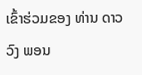ເຂົ້າຮ່ວມຂອງ ທ່ານ ດາວວົງ ພອນ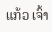ແກ້ວ ເຈົ້າ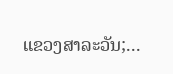ແຂວງສາລະວັນ;...